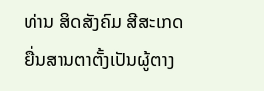ທ່ານ ສິດສັງຄົມ ສີສະເກດ ຍື່ນສານຕາຕັ້ງເປັນຜູ້ຕາງ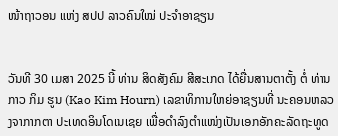ໜ້າຖາວອນ ແຫ່ງ ສປປ ລາວຄົນໃໝ່ ປະຈຳອາຊຽນ


ວັນທີ 30 ເມສາ 2025 ນີ້ ທ່ານ ສິດສັງຄົມ ສີສະເກດ ໄດ້ຍື່ນສານຕາຕັ້ງ ຕໍ່ ທ່ານ ກາວ ກິມ ຮູນ (Kao Kim Hourn) ເລຂາທິການໃຫຍ່ອາຊຽນທີ່ ນະຄອນຫລວງຈາກາກຕາ ປະເທດອິນໂດເນເຊຍ ເພື່ອດຳລົງຕຳແໜ່ງເປັນເອກອັກຄະລັດຖະທູດ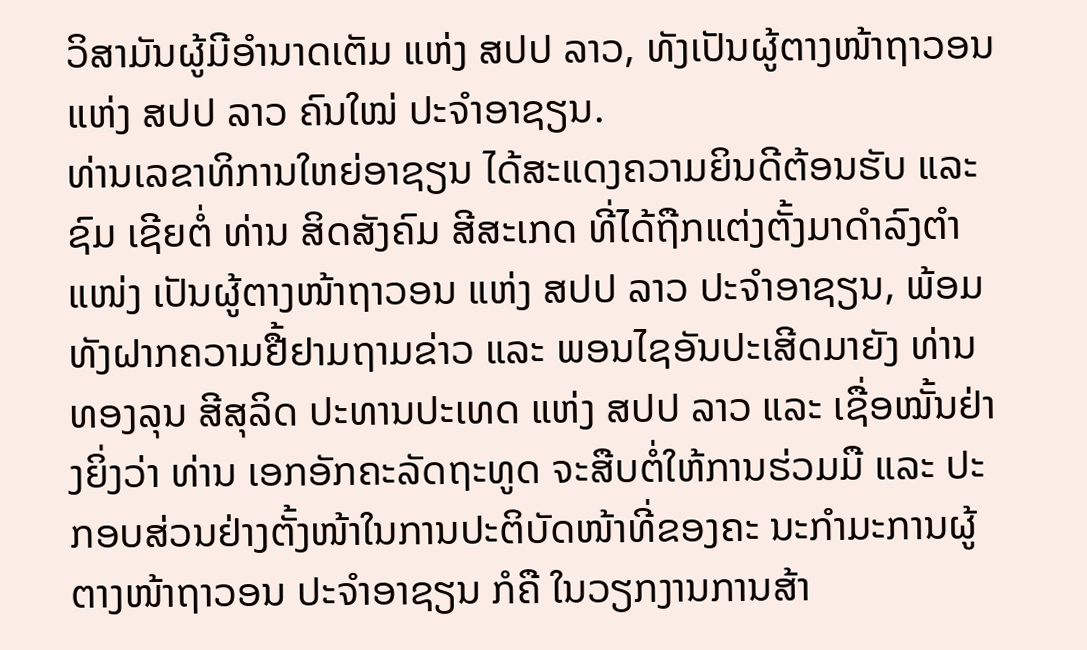ວິສາມັນຜູ້ມີອຳນາດເຕັມ ແຫ່ງ ສປປ ລາວ, ທັງເປັນຜູ້ຕາງໜ້າຖາວອນ ແຫ່ງ ສປປ ລາວ ຄົນໃໝ່ ປະຈຳອາຊຽນ.
ທ່ານເລຂາທິການໃຫຍ່ອາຊຽນ ໄດ້ສະແດງຄວາມຍິນດີຕ້ອນຮັບ ແລະ ຊົມ ເຊີຍຕໍ່ ທ່ານ ສິດສັງຄົມ ສີສະເກດ ທີ່ໄດ້ຖືກແຕ່ງຕັ້ງມາດຳລົງຕຳແໜ່ງ ເປັນຜູ້ຕາງໜ້າຖາວອນ ແຫ່ງ ສປປ ລາວ ປະຈຳອາຊຽນ, ພ້ອມທັງຝາກຄວາມຢື້ຢາມຖາມຂ່າວ ແລະ ພອນໄຊອັນປະເສີດມາຍັງ ທ່ານ ທອງລຸນ ສີສຸລິດ ປະທານປະເທດ ແຫ່ງ ສປປ ລາວ ແລະ ເຊື່ອໝັ້ນຢ່າງຍິ່ງວ່າ ທ່ານ ເອກອັກຄະລັດຖະທູດ ຈະສືບຕໍ່ໃຫ້ການຮ່ວມມື ແລະ ປະກອບສ່ວນຢ່າງຕັ້ງໜ້າໃນການປະຕິບັດໜ້າທີ່ຂອງຄະ ນະກໍາມະການຜູ້ຕາງໜ້າຖາວອນ ປະຈໍາອາຊຽນ ກໍຄື ໃນວຽກງານການສ້າ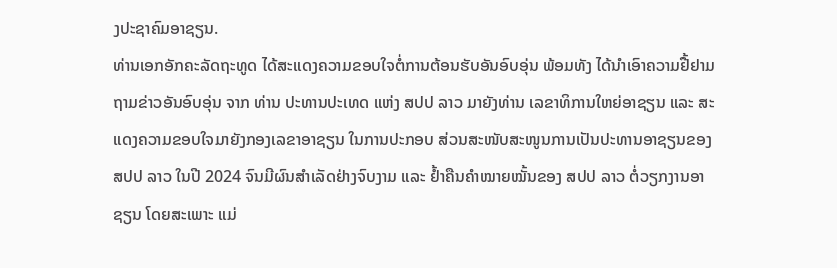ງປະຊາຄົມອາຊຽນ.
ທ່ານເອກອັກຄະລັດຖະທູດ ໄດ້ສະແດງຄວາມຂອບໃຈຕໍ່ການຕ້ອນຮັບອັນອົບອຸ່ນ ພ້ອມທັງ ໄດ້ນໍາເອົາຄວາມຢື້ຢາມຖາມຂ່າວອັນອົບອຸ່ນ ຈາກ ທ່ານ ປະທານປະເທດ ແຫ່ງ ສປປ ລາວ ມາຍັງທ່ານ ເລຂາທິການໃຫຍ່ອາຊຽນ ແລະ ສະແດງຄວາມຂອບໃຈມາຍັງກອງເລຂາອາຊຽນ ໃນການປະກອບ ສ່ວນສະໜັບສະໜູນການເປັນປະທານອາຊຽນຂອງ ສປປ ລາວ ໃນປີ 2024 ຈົນມີຜົນສໍາເລັດຢ່າງຈົບງາມ ແລະ ຢໍ້າຄືນຄໍາໝາຍໝັ້ນຂອງ ສປປ ລາວ ຕໍ່ວຽກງານອາຊຽນ ໂດຍສະເພາະ ແມ່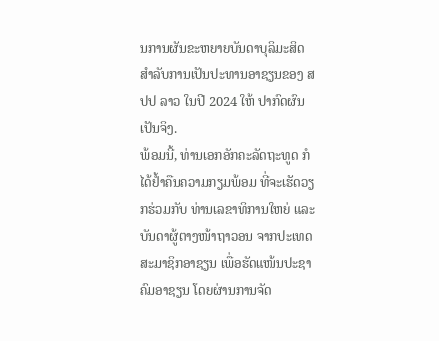ນການຜັນຂະຫຍາຍບັນດາບຸລິມະສິດ ສຳລັບການເປັນປະທານອາຊຽນຂອງ ສປປ ລາວ ໃນປີ 2024 ໃຫ້ ປາກົດຜົນເປັນຈິງ.
ພ້ອມນີ້, ທ່ານເອກອັກຄະລັດຖະທູດ ກໍໄດ້ຢໍ້າຄືນຄວາມກຽມພ້ອມ ທີ່ຈະເຮັດວຽກຮ່ວມກັບ ທ່ານເລຂາທິການໃຫຍ່ ແລະ ບັນດາຜູ້ຕາງໜ້າຖາວອນ ຈາກປະເທດສະມາຊິກອາຊຽນ ເພື່ອຮັດແໜ້ນປະຊາຄົມອາຊຽນ ໂດຍຜ່ານການຈັດ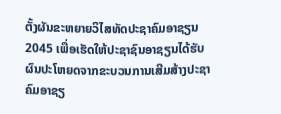ຕັ້ງຜັນຂະຫຍາຍວິໄສທັດປະຊາຄົມອາຊຽນ 2045 ເພື່ອເຮັດໃຫ້ປະຊາຊົນອາຊຽນໄດ້ຮັບຜົນປະໂຫຍດຈາກຂະບວນການເສີມສ້າງປະຊາຄົມອາຊຽ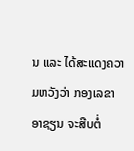ນ ແລະ ໄດ້ສະແດງຄວາມຫວັງວ່າ ກອງເລຂາອາຊຽນ ຈະສືບຕໍ່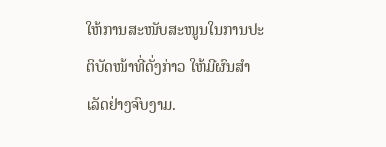ໃຫ້ການສະໜັບສະໜູນໃນການປະຕິບັດໜ້າທີ່ດັ່ງກ່າວ ໃຫ້ມີຜົນສໍາເລັດຢ່າງຈົບງາມ.